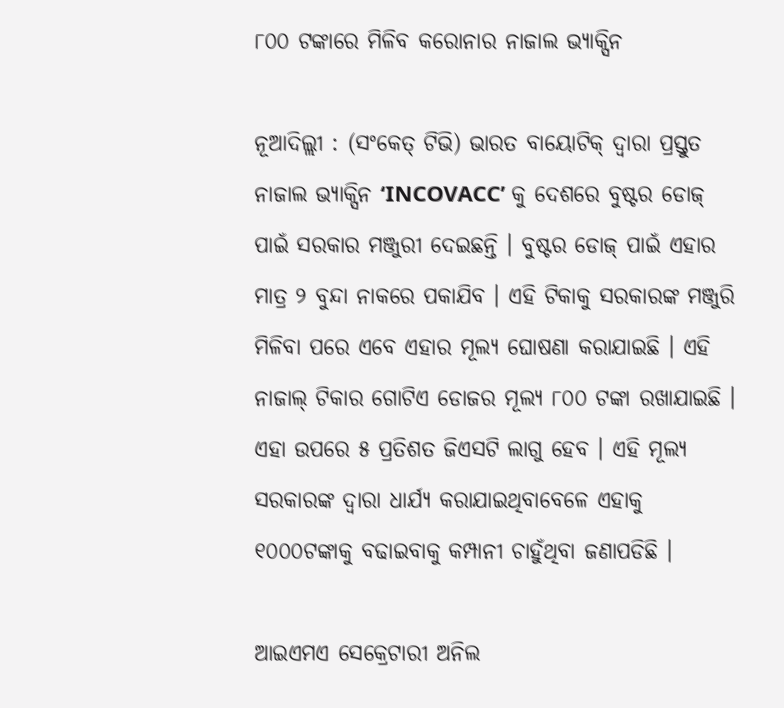୮୦୦ ଟଙ୍କାରେ ମିଳିବ କରୋନାର ନାଜାଲ ଭ୍ୟାକ୍ସିନ

ନୂଆଦିଲ୍ଲୀ : (ସଂକେତ୍ ଟିଭି) ଭାରତ ବାୟୋଟିକ୍ ଦ୍ୱାରା ପ୍ରସ୍ତୁତ ନାଜାଲ ଭ୍ୟାକ୍ସିନ ‘INCOVACC’ କୁ ଦେଶରେ ବୁଷ୍ଟର ଡୋଜ୍ ପାଇଁ ସରକାର ମଞ୍ଜୁରୀ ଦେଇଛନ୍ତି । ବୁଷ୍ଟର ଡୋଜ୍ ପାଇଁ ଏହାର ମାତ୍ର ୨ ବୁନ୍ଦା ନାକରେ ପକାଯିବ । ଏହି ଟିକାକୁ ସରକାରଙ୍କ ମଞ୍ଜୁରି ମିଳିବା ପରେ ଏବେ ଏହାର ମୂଲ୍ୟ ଘୋଷଣା କରାଯାଇଛି । ଏହି ନାଜାଲ୍ ଟିକାର ଗୋଟିଏ ଡୋଜର ମୂଲ୍ୟ ୮୦୦ ଟଙ୍କା ରଖାଯାଇଛି । ଏହା ଉପରେ ୫ ପ୍ରତିଶତ ଜିଏସଟି ଲାଗୁ ହେବ । ଏହି ମୂଲ୍ୟ ସରକାରଙ୍କ ଦ୍ୱାରା ଧାର୍ଯ୍ୟ କରାଯାଇଥିବାବେଳେ ଏହାକୁ ୧୦୦୦ଟଙ୍କାକୁ ବଢାଇବାକୁ କମ୍ପାନୀ ଚାହୁଁଥିବା ଜଣାପଡିଛି ।

ଆଇଏମଏ ସେକ୍ରେଟାରୀ ଅନିଲ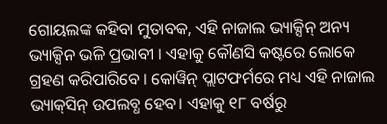ଗୋୟଲଙ୍କ କହିବା ମୁତାବକ, ଏହି ନାଜାଲ ଭ୍ୟାକ୍ସିନ୍ ଅନ୍ୟ ଭ୍ୟାକ୍ସିନ ଭଳି ପ୍ରଭାବୀ । ଏହାକୁ କୌଣସି କଷ୍ଟରେ ଲୋକେ ଗ୍ରହଣ କରିପାରିବେ । କୋୱିନ୍ ପ୍ଲାଟଫର୍ମରେ ମଧ୍ୟ ଏହି ନାଜାଲ ଭ୍ୟାକ୍‌ସିନ୍ ଉପଲବ୍ଧ ହେବ। ଏହାକୁ ୧୮ ବର୍ଷରୁ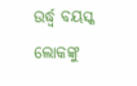ଉର୍ଦ୍ଧ୍ୱ ବୟସ୍କ ଲୋକଙ୍କୁ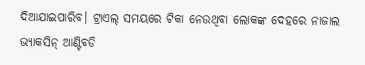ଦିଆଯାଇପାରିବ। ଟ୍ରାଏଲ୍ ସମୟରେ ଟିକା ନେଉଥିବା ଲୋକଙ୍କ ଦେହରେ ନାଜାଲ ଭ୍ୟାକସିନ୍ ଆଣ୍ଟିବଡି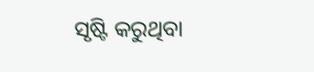ସୃଷ୍ଟି କରୁଥିବା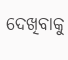ଦେଖିବାକୁ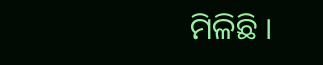ମିଳିଛି ।